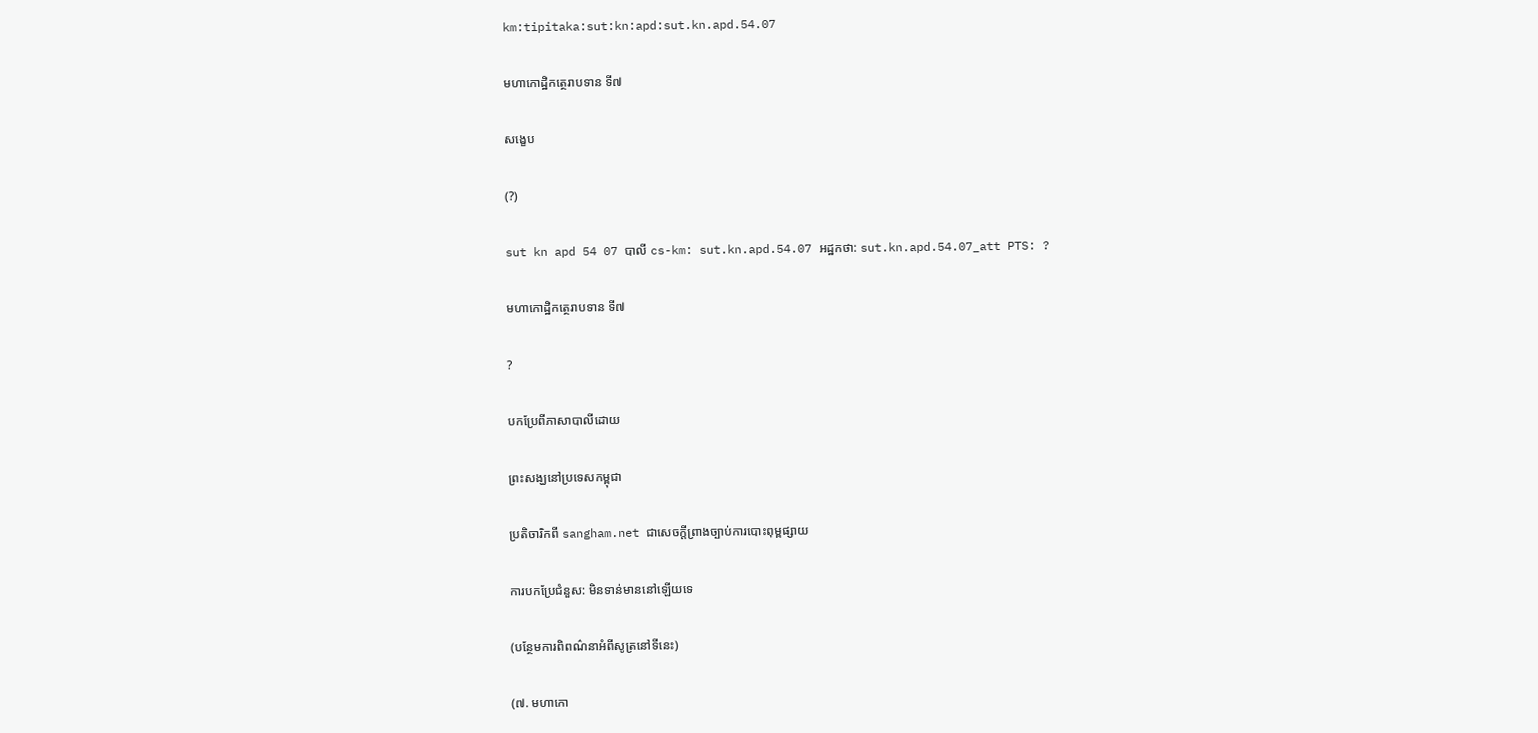km:tipitaka:sut:kn:apd:sut.kn.apd.54.07

មហាកោដិ្ឋកត្ថេរាបទាន ទី៧

សង្ខេប

(?)

sut kn apd 54 07 បាលី cs-km: sut.kn.apd.54.07 អដ្ឋកថា: sut.kn.apd.54.07_att PTS: ?

មហាកោដិ្ឋកត្ថេរាបទាន ទី៧

?

បកប្រែពីភាសាបាលីដោយ

ព្រះសង្ឃនៅប្រទេសកម្ពុជា

ប្រតិចារិកពី sangham.net ជាសេចក្តីព្រាងច្បាប់ការបោះពុម្ពផ្សាយ

ការបកប្រែជំនួស: មិនទាន់មាននៅឡើយទេ

(បន្ថែមការពិពណ៌នាអំពីសូត្រនៅទីនេះ)

(៧. មហាកោ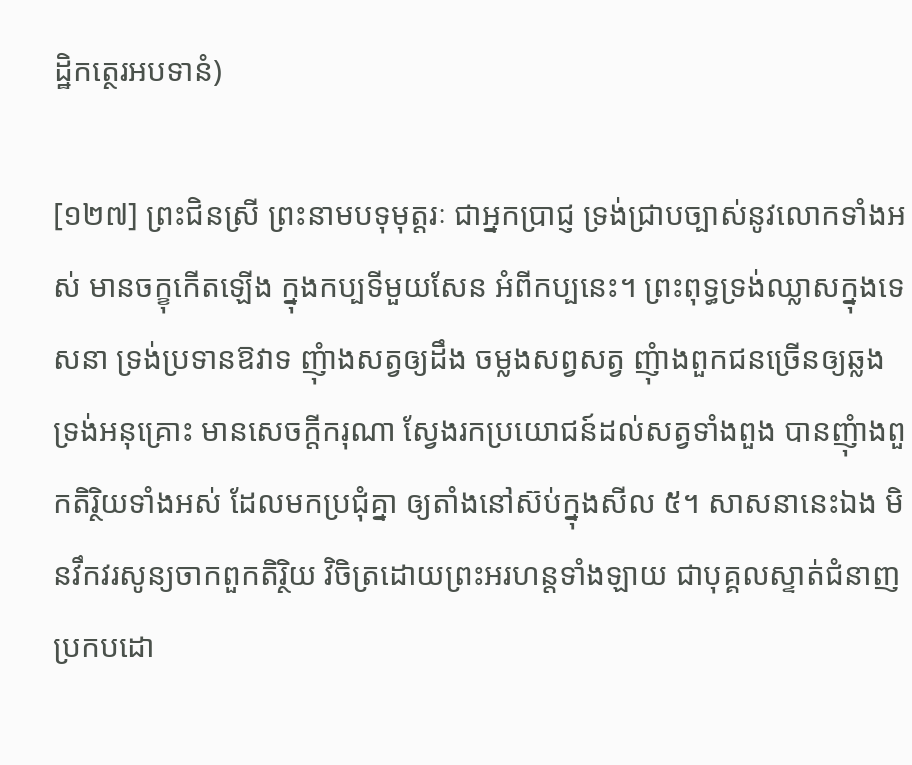ដ្ឋិកត្ថេរអបទានំ)

[១២៧] ព្រះជិនស្រី ព្រះនាមបទុមុត្តរៈ ជាអ្នកប្រាជ្ញ ទ្រង់ជ្រាបច្បាស់នូវលោកទាំងអស់ មានចក្ខុកើតឡើង ក្នុងកប្បទីមួយសែន អំពីកប្បនេះ។ ព្រះពុទ្ធទ្រង់ឈ្លាសក្នុងទេសនា ទ្រង់ប្រទានឱវាទ ញុំាងសត្វឲ្យដឹង ចម្លងសព្វសត្វ ញុំាងពួកជនច្រើនឲ្យឆ្លង ទ្រង់អនុគ្រោះ មានសេចក្តីករុណា ស្វែងរកប្រយោជន៍ដល់សត្វទាំងពួង បានញុំាងពួកតិរ្ថិយទាំងអស់ ដែលមកប្រជុំគ្នា ឲ្យតាំងនៅស៊ប់ក្នុងសីល ៥។ សាសនានេះឯង មិនវឹកវរសូន្យចាកពួកតិរ្ថិយ វិចិត្រដោយព្រះអរហន្តទាំងឡាយ ជាបុគ្គលស្ទាត់ជំនាញ ប្រកបដោ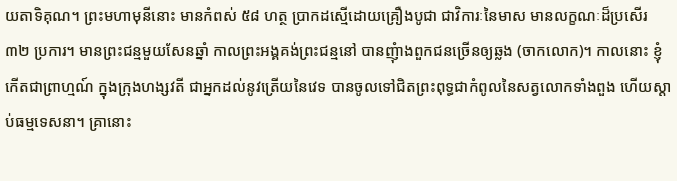យតាទិគុណ។ ព្រះមហាមុនីនោះ មានកំពស់ ៥៨ ហត្ថ ប្រាកដស្មើដោយគ្រឿងបូជា ជាវិការៈនៃមាស មានលក្ខណៈដ៏ប្រសើរ ៣២ ប្រការ។ មានព្រះជន្មមួយសែនឆ្នាំ កាលព្រះអង្គគង់ព្រះជន្មនៅ បានញុំាងពួកជនច្រើនឲ្យឆ្លង (ចាកលោក)។ កាលនោះ ខ្ញុំកើតជាព្រាហ្មណ៍ ក្នុងក្រុងហង្សវតី ជាអ្នកដល់នូវត្រើយនៃវេទ បានចូលទៅជិតព្រះពុទ្ធជាកំពូលនៃសត្វលោកទាំងពួង ហើយស្តាប់ធម្មទេសនា។ គ្រានោះ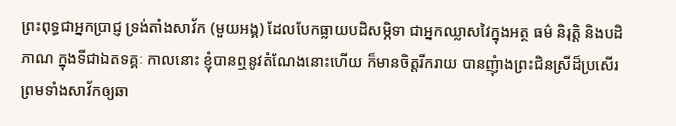ព្រះពុទ្ធជាអ្នកប្រាជ្ញ ទ្រង់តាំងសាវ័ក (មួយអង្គ) ដែលបែកធ្លាយបដិសម្ភិទា ជាអ្នកឈ្លាសវៃក្នុងអត្ថ ធម៌ និរុត្តិ និងបដិភាណ ក្នុងទីជាឯតទគ្គៈ កាលនោះ ខ្ញុំបានឮនូវតំណែងនោះហើយ ក៏មានចិត្តរីករាយ បានញុំាងព្រះជិនស្រីដ៏ប្រសើរ ព្រមទាំងសាវ័កឲ្យឆា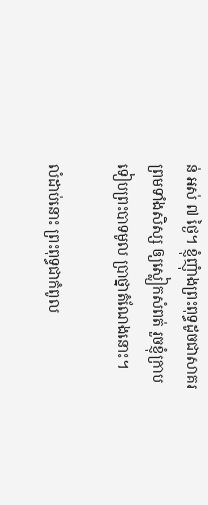ន់ អស់ ៧ ថ្ងៃ។ ខ្ញុំញុំាងព្រះពុទ្ធដូចជាសាគរ ព្រមទាំងសិស្ស ឲ្យស្លៀកសំពត់ រួចខ្ញុំក្រាបទៀបព្រះបាទមូល ប្រាថ្នាតំណែងនោះ។

លំដាប់នោះ ព្រះពុទ្ធជាកំពូល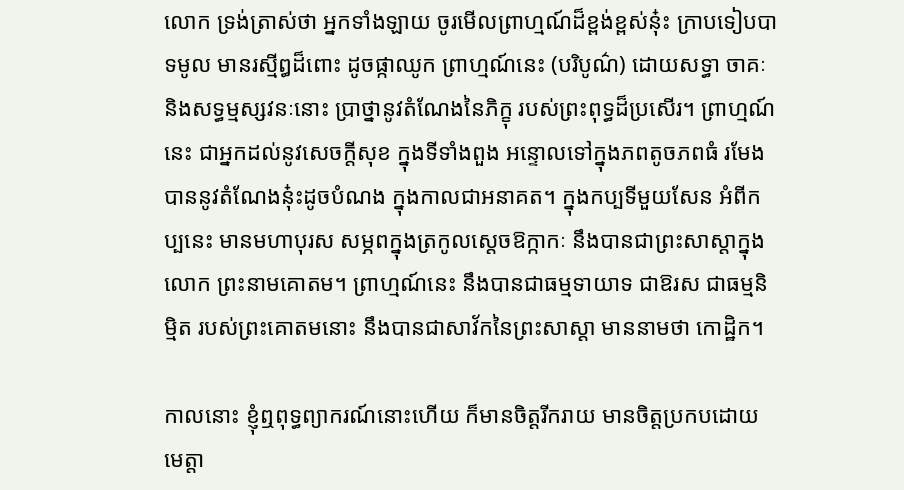លោក ទ្រង់ត្រាស់ថា អ្នកទាំងឡាយ ចូរមើលព្រាហ្មណ៍ដ៏ខ្ពង់ខ្ពស់នុ៎ះ ក្រាបទៀបបាទមូល មានរស្មីឰដ៏ពោះ ដូចផ្កាឈូក ព្រាហ្មណ៍នេះ (បរិបូណ៌) ដោយសទ្ធា ចាគៈ និងសទ្ធម្មស្សវនៈនោះ ប្រាថ្នានូវតំណែងនៃភិក្ខុ របស់ព្រះពុទ្ធដ៏ប្រសើរ។ ព្រាហ្មណ៍នេះ ជាអ្នកដល់នូវសេចក្តីសុខ ក្នុងទីទាំងពួង អន្ទោលទៅក្នុងភពតូចភពធំ រមែងបាននូវតំណែងនុ៎ះដូចបំណង ក្នុងកាលជាអនាគត។ ក្នុងកប្បទីមួយសែន អំពីកប្បនេះ មានមហាបុរស សម្ភពក្នុងត្រកូលស្តេចឱក្កាកៈ នឹងបានជាព្រះសាស្តាក្នុងលោក ព្រះនាមគោតម។ ព្រាហ្មណ៍នេះ នឹងបានជាធម្មទាយាទ ជាឱរស ជាធម្មនិម្មិត របស់ព្រះគោតមនោះ នឹងបានជាសាវ័កនៃព្រះសាស្តា មាននាមថា កោដ្ឋិក។

កាលនោះ ខ្ញុំឮពុទ្ធព្យាករណ៍នោះហើយ ក៏មានចិត្តរីករាយ មានចិត្តប្រកបដោយមេត្តា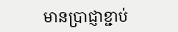មានប្រាជ្ញាខ្ជាប់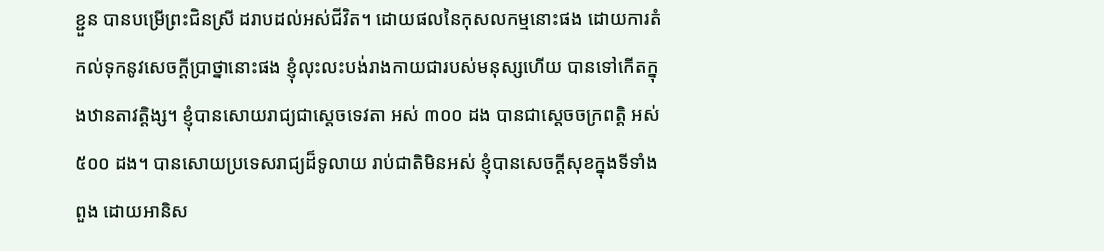ខ្ជួន បានបម្រើព្រះជិនស្រី ដរាបដល់អស់ជីវិត។ ដោយផលនៃកុសលកម្មនោះផង ដោយការតំកល់ទុកនូវសេចក្តីប្រាថ្នានោះផង ខ្ញុំលុះលះបង់រាងកាយជារបស់មនុស្សហើយ បានទៅកើតក្នុងឋានតាវត្តិង្ស។ ខ្ញុំបានសោយរាជ្យជាស្តេចទេវតា អស់ ៣០០ ដង បានជាស្តេចចក្រពត្តិ អស់ ៥០០ ដង។ បានសោយប្រទេសរាជ្យដ៏ទូលាយ រាប់ជាតិមិនអស់ ខ្ញុំបានសេចក្តីសុខក្នុងទីទាំងពួង ដោយអានិស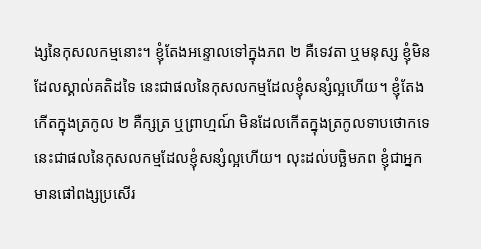ង្សនៃកុសលកម្មនោះ។ ខ្ញុំតែងអន្ទោលទៅក្នុងភព ២ គឺទេវតា ឬមនុស្ស ខ្ញុំមិនដែលស្គាល់គតិដទៃ នេះជាផលនៃកុសលកម្មដែលខ្ញុំសន្សំល្អហើយ។ ខ្ញុំតែងកើតក្នុងត្រកូល ២ គឺក្សត្រ ឬព្រាហ្មណ៍ មិនដែលកើតក្នុងត្រកូលទាបថោកទេ នេះជាផលនៃកុសលកម្មដែលខ្ញុំសន្សំល្អហើយ។ លុះដល់បច្ឆិមភព ខ្ញុំជាអ្នកមានផៅពង្សប្រសើរ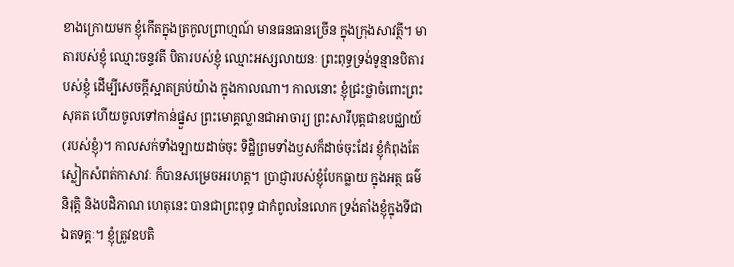ខាងក្រោយមក ខ្ញុំកើតក្នុងត្រកូលព្រាហ្មណ៍ មានធនធានច្រើន ក្នុងក្រុងសាវត្ថី។ មាតារបស់ខ្ញុំ ឈ្មោះចន្ទវតី បិតារបស់ខ្ញុំ ឈ្មោះអស្សលាយនៈ ព្រះពុទ្ធទ្រង់ទូន្មានបិតារបស់ខ្ញុំ ដើម្បីសេចក្តីស្អាតគ្រប់យ៉ាង ក្នុងកាលណា។ កាលនោះ ខ្ញុំជ្រះថ្លាចំពោះព្រះសុគត ហើយចូលទៅកាន់ផ្នួស ព្រះមោគ្គល្លានជាអាចារ្យ ព្រះសារីបុត្តជាឧបជ្ឈាយ៍ (របស់ខ្ញុំ)។ កាលសក់ទាំងឡាយដាច់ចុះ ទិដ្ឋិព្រមទាំងឫសក៏ដាច់ចុះដែរ ខ្ញុំកំពុងតែស្លៀកសំពត់កាសាវៈ ក៏បានសម្រេចអរហត្ត។ ប្រាជ្ញារបស់ខ្ញុំបែកធ្លាយ ក្នុងអត្ថ ធម៌ និរុត្តិ និងបដិភាណ ហេតុនេះ បានជាព្រះពុទ្ធ ជាកំពូលនៃលោក ទ្រង់តាំងខ្ញុំក្នុងទីជាឯតទគ្គៈ។ ខ្ញុំត្រូវឧបតិ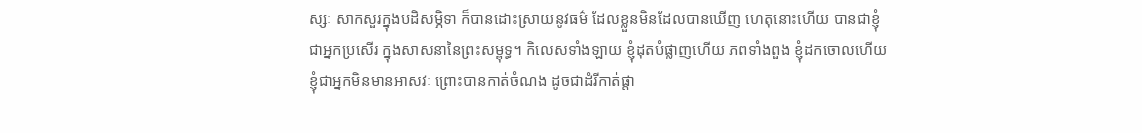ស្សៈ សាកសួរក្នុងបដិសម្ភិទា ក៏បានដោះស្រាយនូវធម៌ ដែលខ្លួនមិនដែលបានឃើញ ហេតុនោះហើយ បានជាខ្ញុំជាអ្នកប្រសើរ ក្នុងសាសនានៃព្រះសម្ពុទ្ធ។ កិលេសទាំងឡាយ ខ្ញុំដុតបំផ្លាញហើយ ភពទាំងពួង ខ្ញុំដកចោលហើយ ខ្ញុំជាអ្នកមិនមានអាសវៈ ព្រោះបានកាត់ចំណង ដូចជាដំរីកាត់ផ្តា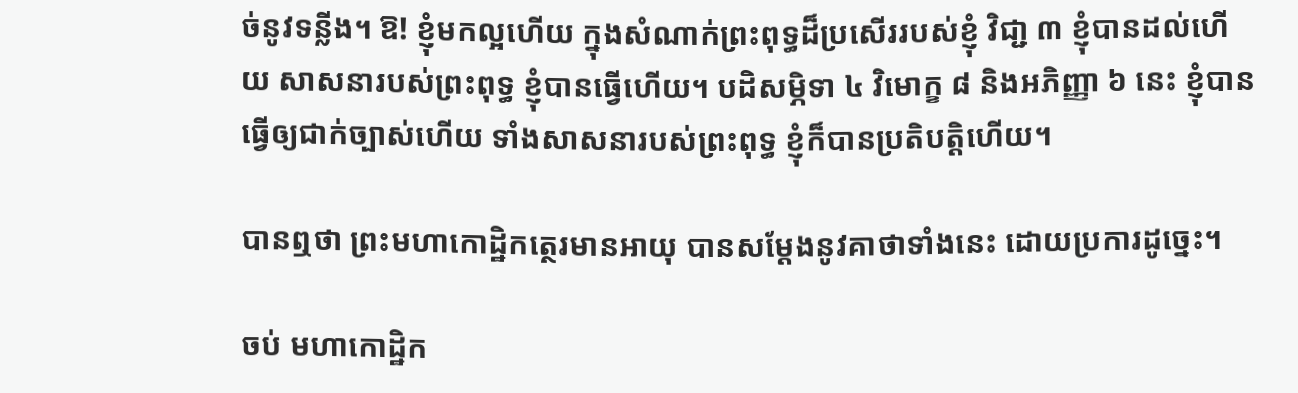ច់នូវទន្លីង។ ឱ! ខ្ញុំមកល្អហើយ ក្នុងសំណាក់ព្រះពុទ្ធដ៏ប្រសើររបស់ខ្ញុំ វិជា្ជ ៣ ខ្ញុំបានដល់ហើយ សាសនារបស់ព្រះពុទ្ធ ខ្ញុំបានធ្វើហើយ។ បដិសម្ភិទា ៤ វិមោក្ខ ៨ និងអភិញ្ញា ៦ នេះ ខ្ញុំបានធ្វើឲ្យជាក់ច្បាស់ហើយ ទាំងសាសនារបស់ព្រះពុទ្ធ ខ្ញុំក៏បានប្រតិបត្តិហើយ។

បានឮថា ព្រះមហាកោដ្ឋិកត្ថេរមានអាយុ បានសម្តែងនូវគាថាទាំងនេះ ដោយប្រការដូច្នេះ។

ចប់ មហាកោដ្ឋិក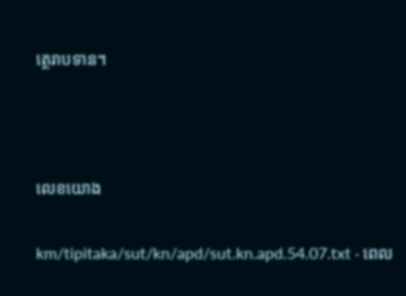ត្ថេរាបទាន។



លេខយោង

km/tipitaka/sut/kn/apd/sut.kn.apd.54.07.txt · ពេល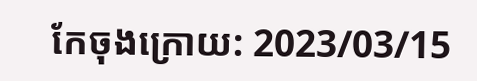កែចុងក្រោយ: 2023/03/15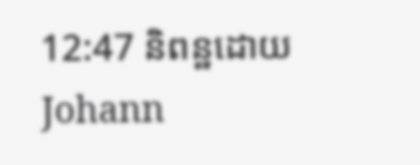12:47 និពន្ឋដោយ Johann